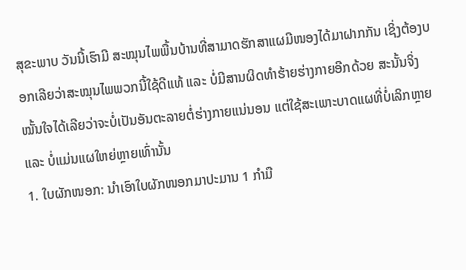ສຸຂະພາບ ວັນນີ້ເຮົາມີ ສະໝຸນໄພພື້ນບ້ານທີ່ສາມາດຮັກສາແຜມີໜອງໄດ້ມາຝາກກັນ ເຊິ່ງຕ້ອງບອກເລີຍວ່າສະໝຸນໄພພວກນີ້ໃຊ້ດີແທ້ ແລະ ບໍ່ມີສານຜິດທຳຮ້າຍຮ່າງກາຍອີກດ້ວຍ ສະນັ້ນຈິ່ງໝັ້ນໃຈໄດ້ເລີຍວ່າຈະບໍ່ເປັນອັນຕະລາຍຕໍ່ຮ່າງກາຍແນ່ນອນ ແຕ່ໃຊ້ສະເພາະບາດແຜທີ່ບໍ່ເລິກຫຼາຍ ແລະ ບໍ່ແມ່ນແຜໃຫຍ່ຫຼາຍເທົ່ານັ້ນ
1. ໃບຜັກໜອກ: ນຳເອົາໃບຜັກໜອກມາປະມານ 1 ກຳມື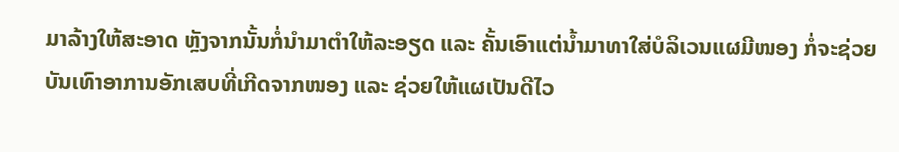ມາລ້າງໃຫ້ສະອາດ ຫຼັງຈາກນັ້ນກໍ່ນຳມາຕຳໃຫ້ລະອຽດ ແລະ ຄັ້ນເອົາແຕ່ນ້ຳມາທາໃສ່ບໍລິເວນແຜມີໜອງ ກໍ່ຈະຊ່ວຍບັນເທົາອາການອັກເສບທີ່ເກີດຈາກໜອງ ແລະ ຊ່ວຍໃຫ້ແຜເປັນດີໄວ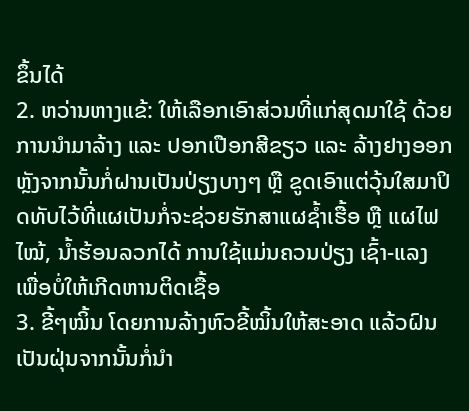ຂຶ້ນໄດ້
2. ຫວ່ານຫາງແຂ້: ໃຫ້ເລືອກເອົາສ່ວນທີ່ແກ່ສຸດມາໃຊ້ ດ້ວຍການນຳມາລ້າງ ແລະ ປອກເປືອກສີຂຽວ ແລະ ລ້າງຢາງອອກ ຫຼັງຈາກນັ້ນກໍ່ຝານເປັນປ່ຽງບາງໆ ຫຼື ຂູດເອົາແຕ່ວຸ້ນໃສມາປິດທັບໄວ້ທີ່ແຜເປັນກໍ່ຈະຊ່ວຍຮັກສາແຜຊ້ຳເຮື້ອ ຫຼື ແຜໄຟໄໝ້, ນ້ຳຮ້ອນລວກໄດ້ ການໃຊ້ແມ່ນຄວນປ່ຽງ ເຊົ້າ-ແລງ ເພື່ອບໍ່ໃຫ້ເກີດຫານຕິດເຊື້ອ
3. ຂີ້ໆໝິ້ນ ໂດຍການລ້າງຫົວຂີ້ໝິ້ນໃຫ້ສະອາດ ແລ້ວຝົນເປັນຝຸ່ນຈາກນັ້ນກໍ່ນຳ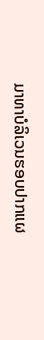ມາທາບໍລິເວນຮອບປາກແຜ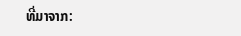ທີ່ມາຈາກ: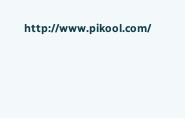http://www.pikool.com/